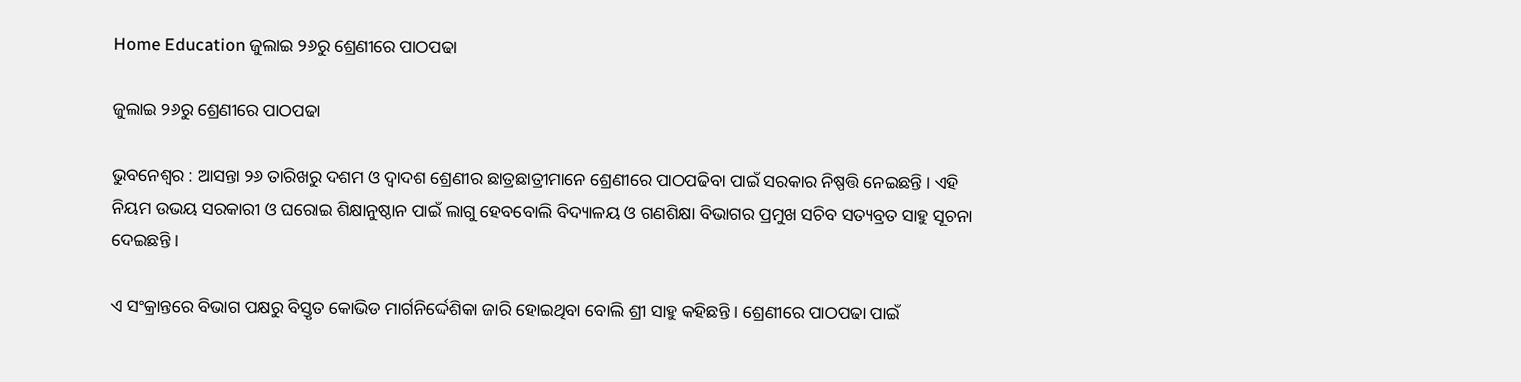Home Education ଜୁଲାଇ ୨୬ରୁ ଶ୍ରେଣୀରେ ପାଠପଢା

ଜୁଲାଇ ୨୬ରୁ ଶ୍ରେଣୀରେ ପାଠପଢା

ଭୁବନେଶ୍ୱର : ଆସନ୍ତା ୨୬ ତାରିଖରୁ ଦଶମ ଓ ଦ୍ୱାଦଶ ଶ୍ରେଣୀର ଛାତ୍ରଛାତ୍ରୀମାନେ ଶ୍ରେଣୀରେ ପାଠପଢିବା ପାଇଁ ସରକାର ନିଷ୍ପତ୍ତି ନେଇଛନ୍ତି । ଏହି ନିୟମ ଉଭୟ ସରକାରୀ ଓ ଘରୋଇ ଶିକ୍ଷାନୁଷ୍ଠାନ ପାଇଁ ଲାଗୁ ହେବବୋଲି ବିଦ୍ୟାଳୟ ଓ ଗଣଶିକ୍ଷା ବିଭାଗର ପ୍ରମୁଖ ସଚିବ ସତ୍ୟବ୍ରତ ସାହୁ ସୂଚନା ଦେଇଛନ୍ତି ।

ଏ ସଂକ୍ରାନ୍ତରେ ବିଭାଗ ପକ୍ଷରୁ ବିସ୍ତୃତ କୋଭିଡ ମାର୍ଗନିର୍ଦ୍ଦେଶିକା ଜାରି ହୋଇଥିବା ବୋଲି ଶ୍ରୀ ସାହୁ କହିଛନ୍ତି । ଶ୍ରେଣୀରେ ପାଠପଢା ପାଇଁ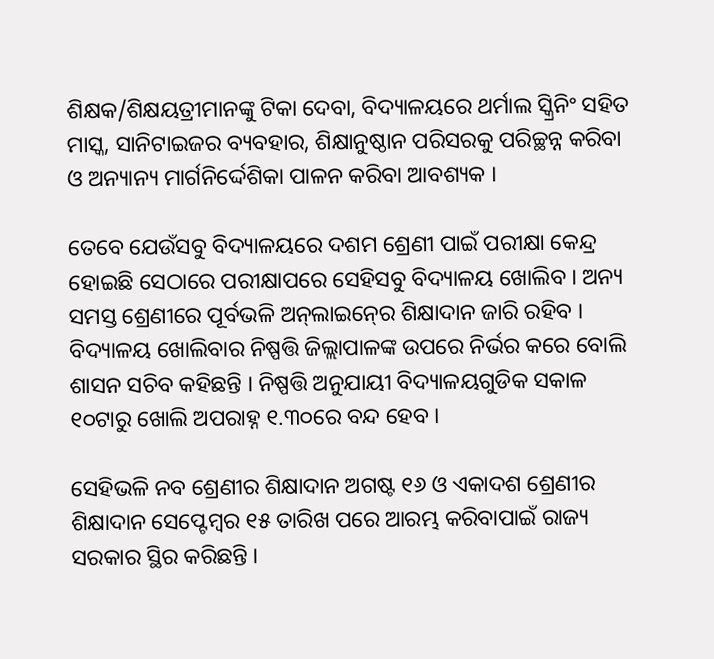ଶିକ୍ଷକ/ଶିକ୍ଷୟତ୍ରୀମାନଙ୍କୁ ଟିକା ଦେବା, ବିଦ୍ୟାଳୟରେ ଥର୍ମାଲ ସ୍କ୍ରିନିଂ ସହିତ ମାସ୍କ, ସାନିଟାଇଜର ବ୍ୟବହାର, ଶିକ୍ଷାନୁଷ୍ଠାନ ପରିସରକୁ ପରିଚ୍ଛନ୍ନ କରିବା ଓ ଅନ୍ୟାନ୍ୟ ମାର୍ଗନିର୍ଦ୍ଦେଶିକା ପାଳନ କରିବା ଆବଶ୍ୟକ ।

ତେବେ ଯେଉଁସବୁ ବିଦ୍ୟାଳୟରେ ଦଶମ ଶ୍ରେଣୀ ପାଇଁ ପରୀକ୍ଷା କେନ୍ଦ୍ର ହୋଇଛି ସେଠାରେ ପରୀକ୍ଷାପରେ ସେହିସବୁ ବିଦ୍ୟାଳୟ ଖୋଲିବ । ଅନ୍ୟ ସମସ୍ତ ଶ୍ରେଣୀରେ ପୂର୍ବଭଳି ଅନ୍‍ଲାଇନ୍‍ରେ ଶିକ୍ଷାଦାନ ଜାରି ରହିବ । ବିଦ୍ୟାଳୟ ଖୋଲିବାର ନିଷ୍ପତ୍ତି ଜିଲ୍ଲାପାଳଙ୍କ ଉପରେ ନିର୍ଭର କରେ ବୋଲି ଶାସନ ସଚିବ କହିଛନ୍ତି । ନିଷ୍ପତ୍ତି ଅନୁଯାୟୀ ବିଦ୍ୟାଳୟଗୁଡିକ ସକାଳ ୧୦ଟାରୁ ଖୋଲି ଅପରାହ୍ନ ୧.୩୦ରେ ବନ୍ଦ ହେବ ।

ସେହିଭଳି ନବ ଶ୍ରେଣୀର ଶିକ୍ଷାଦାନ ଅଗଷ୍ଟ ୧୬ ଓ ଏକାଦଶ ଶ୍ରେଣୀର ଶିକ୍ଷାଦାନ ସେପ୍ଟେମ୍ବର ୧୫ ତାରିଖ ପରେ ଆରମ୍ଭ କରିବାପାଇଁ ରାଜ୍ୟ ସରକାର ସ୍ଥିର କରିଛନ୍ତି ।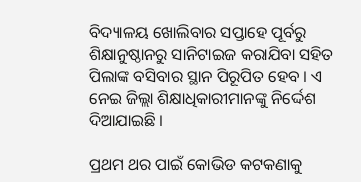ବିଦ୍ୟାଳୟ ଖୋଲିବାର ସପ୍ତାହେ ପୂର୍ବରୁ ଶିକ୍ଷାନୁଷ୍ଠାନରୁ ସାନିଟାଇଜ କରାଯିବା ସହିତ ପିଲାଙ୍କ ବସିବାର ସ୍ଥାନ ପିରୂପିତ ହେବ । ଏ ନେଇ ଜିଲ୍ଲା ଶିକ୍ଷାଧିକାରୀମାନଙ୍କୁ ନିର୍ଦ୍ଦେଶ ଦିଆଯାଇଛି ।

ପ୍ରଥମ ଥର ପାଇଁ କୋଭିଡ କଟକଣାକୁ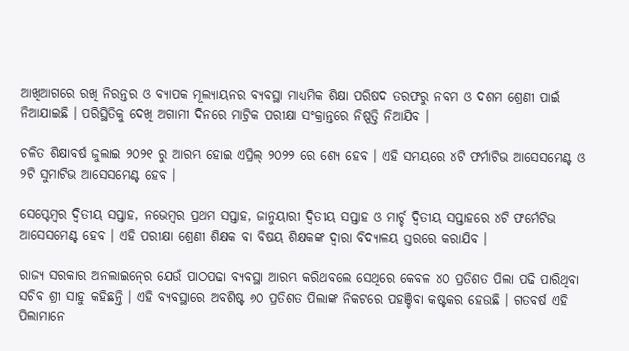ଆଖିଆଗରେ ରଖି ନିରନ୍ତର ଓ ବ୍ୟାପକ ମୂଲ୍ୟାୟନର ବ୍ୟବସ୍ଥା ମାଧ୍ୟମିକ ଶିକ୍ଷା ପରିଷଦ ତରଫରୁ ନବମ ଓ ଦଶମ ଶ୍ରେଣୀ ପାଇଁ ନିଆଯାଇଛି । ପରିସ୍ଥିତିକୁ ଦେଖି ଅଗାମୀ ଦିନରେ ମାଟ୍ରିକ ପରୀକ୍ଷା ସଂକ୍ରାନ୍ତରେ ନିଷ୍ପତ୍ତି ନିଆଯିବ ।

ଚଳିତ ଶିକ୍ଷାବର୍ଷ ଜୁଲାଇ ୨୦୨୧ ରୁ ଆରମ୍ଭ ହୋଇ ଏପ୍ରିଲ୍‍ ୨୦୨୨ ରେ ଶ୍ୟେ ହେବ । ଏହି ସମୟରେ ୪ଟି ଫର୍ମାଟିଭ ଆସେସମେଣ୍ଟ ଓ ୨ଟି ସୁମାଟିଭ ଆସେସମେଣ୍ଟ ହେବ ।

ସେପ୍ଟେମ୍ବର ଦ୍ୱିତୀୟ ସପ୍ତାହ, ନଭେମ୍ବର ପ୍ରଥମ ସପ୍ତାହ, ଜାନୁୟାରୀ ଦ୍ୱିତୀୟ ସପ୍ତାହ ଓ ମାର୍ଚ୍ଚ ଦ୍ୱିତୀୟ ସପ୍ତାହରେ ୪ଟି ଫର୍ମେଟିଭ ଆସେସମେଣ୍ଟ ହେବ । ଏହି ପରୀକ୍ଷା ଶ୍ରେଣୀ ଶିକ୍ଷକ ବା ବିଷୟ ଶିକ୍ଷକଙ୍କ ଦ୍ୱାରା ବିଦ୍ୟାଳୟ ସ୍ତରରେ କରାଯିବ ।

ରାଜ୍ୟ ସରକାର ଅନଲାଇନ୍‍ରେ ଯେଉଁ ପାଠପଢା ବ୍ୟବସ୍ଥା ଆରମ୍ଭ କରିଥବଲେ ସେଥିରେ କେବଳ ୪୦ ପ୍ରତିଶତ ପିଲା ପଢି ପାରିଥିବା ସଚିବ ଶ୍ରୀ ସାହୁ କହିଛନ୍ତି । ଏହି ବ୍ୟବସ୍ଥାରେ ଅବଶିଷ୍ଟ ୬୦ ପ୍ରତିଶତ ପିଲାଙ୍କ ନିକଟରେ ପହଞ୍ଚିବା କଷ୍ଟକର ହେଉଛି । ଗତବର୍ଷ ଏହି ପିଲାମାନେ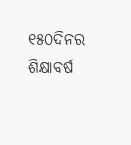୧୫୦ଦିନର ଶିକ୍ଷାବର୍ଷ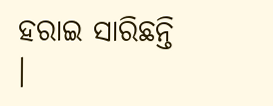ହରାଇ ସାରିଛନ୍ତି ।